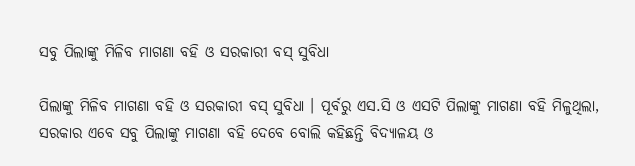ସବୁ ପିଲାଙ୍କୁ ମିଳିବ ମାଗଣା ବହି ଓ ସରକାରୀ ବସ୍‍ ସୁବିଧା

ପିଲାଙ୍କୁ ମିଳିବ ମାଗଣା ବହି ଓ ସରକାରୀ ବସ୍‍ ସୁବିଧା । ପୂର୍ବରୁ ଏସ.ସି ଓ ଏସଟି ପିଲାଙ୍କୁ ମାଗଣା ବହି ମିଳୁଥିଲା, ସରକାର ଏବେ ସବୁ ପିଲାଙ୍କୁ ମାଗଣା ବହି ଦେବେ ବୋଲି କହିଛନ୍ତି ବିଦ୍ୟାଳୟ ଓ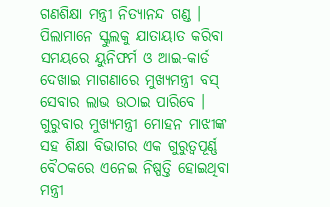ଗଣଶିକ୍ଷା ମନ୍ତ୍ରୀ ନିତ୍ୟାନନ୍ଦ ଗଣ୍ଡ । ପିଲାମାନେ ସ୍କୁଲକୁ ଯାତାୟାତ କରିବା ସମୟରେ ୟୁନିଫର୍ମ ଓ ଆଇ-କାର୍ଡ ଦେଖାଇ ମାଗଣାରେ ମୁଖ୍ୟମନ୍ତ୍ରୀ ବସ୍‍ ସେବାର ଲାଭ ଉଠାଇ ପାରିବେ । ଗୁରୁବାର ମୁଖ୍ୟମନ୍ତ୍ରୀ ମୋହନ ମାଝୀଙ୍କ ସହ ଶିକ୍ଷା ବିଭାଗର ଏକ ଗୁରୁତ୍ୱପୂର୍ଣ୍ଣ ବୈଠକରେ ଏନେଇ ନିଷ୍ପତ୍ତି ହୋଇଥିବା ମନ୍ତ୍ରୀ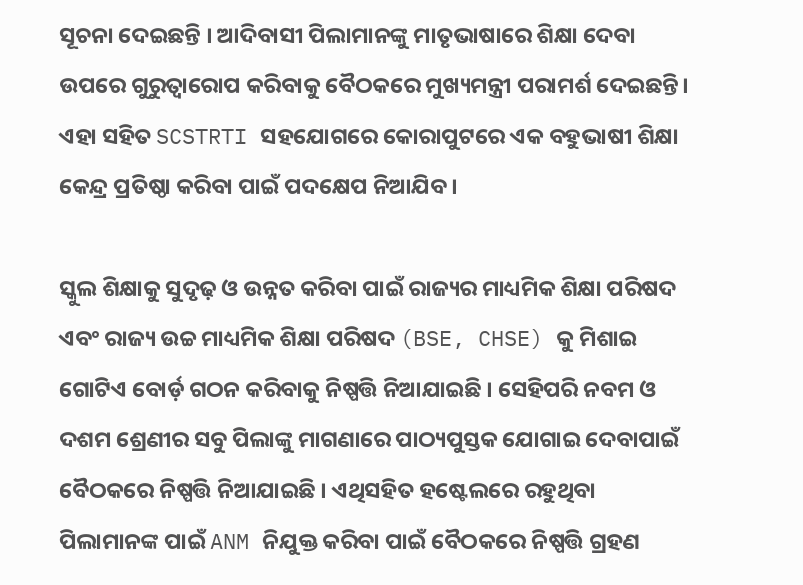ସୂଚନା ଦେଇଛନ୍ତି । ଆଦିବାସୀ ପିଲାମାନଙ୍କୁ ମାତୃଭାଷାରେ ଶିକ୍ଷା ଦେବା ଉପରେ ଗୁରୁତ୍ୱାରୋପ କରିବାକୁ ବୈଠକରେ ମୁଖ୍ୟମନ୍ତ୍ରୀ ପରାମର୍ଶ ଦେଇଛନ୍ତି। ଏହା ସହିତ SCSTRTI ସହଯୋଗରେ କୋରାପୁଟରେ ଏକ ବହୁଭାଷୀ ଶିକ୍ଷା କେନ୍ଦ୍ର ପ୍ରତିଷ୍ଠା କରିବା ପାଇଁ ପଦକ୍ଷେପ ନିଆଯିବ।

ସ୍କୁଲ ଶିକ୍ଷାକୁ ସୁଦୃଢ଼ ଓ ଉନ୍ନତ କରିବା ପାଇଁ ରାଜ୍ୟର ମାଧ୍ୟମିକ ଶିକ୍ଷା ପରିଷଦ ଏବଂ ରାଜ୍ୟ ଉଚ୍ଚ ମାଧ୍ୟମିକ ଶିକ୍ଷା ପରିଷଦ (BSE, CHSE) କୁ ମିଶାଇ ଗୋଟିଏ ବୋର୍ଡ଼ ଗଠନ କରିବାକୁ ନିଷ୍ପତ୍ତି ନିଆଯାଇଛି । ସେହିପରି ନବମ ଓ ଦଶମ ଶ୍ରେଣୀର ସବୁ ପିଲାଙ୍କୁ ମାଗଣାରେ ପାଠ୍ୟପୁସ୍ତକ ଯୋଗାଇ ଦେବାପାଇଁ ବୈଠକରେ ନିଷ୍ପତ୍ତି ନିଆଯାଇଛି । ଏଥିସହିତ ହଷ୍ଟେଲରେ ରହୁଥିବା ପିଲାମାନଙ୍କ ପାଇଁ ANM ନିଯୁକ୍ତ କରିବା ପାଇଁ ବୈଠକରେ ନିଷ୍ପତ୍ତି ଗ୍ରହଣ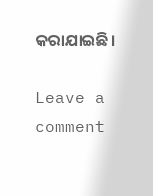କରାଯାଇଛି।

Leave a comment